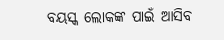ବୟସ୍କ ଲୋକଙ୍କ ପାଇଁ ଆସିବ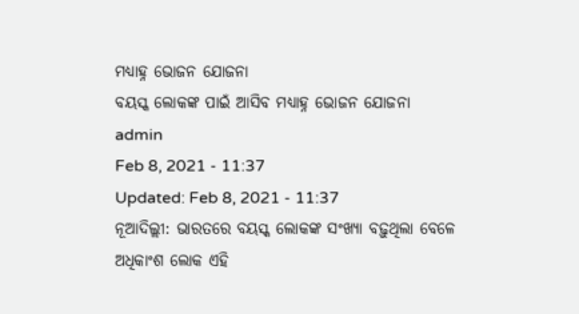ମଧ୍ୟାହ୍ନ ଭୋଜନ ଯୋଜନା
ବୟସ୍କ ଲୋକଙ୍କ ପାଇଁ ଆସିବ ମଧ୍ୟାହ୍ନ ଭୋଜନ ଯୋଜନା
admin
Feb 8, 2021 - 11:37
Updated: Feb 8, 2021 - 11:37
ନୂଆଦିଲ୍ଲୀ: ଭାରତରେ ବୟସ୍କ ଲୋକଙ୍କ ସଂଖ୍ୟା ବଢ଼ୁଥିଲା ବେଳେ ଅଧିକାଂଶ ଲୋକ ଏହି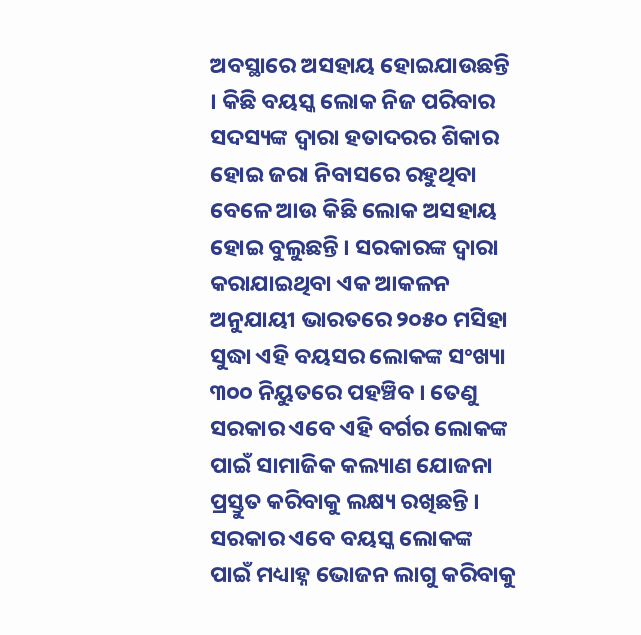ଅବସ୍ଥାରେ ଅସହାୟ ହୋଇଯାଉଛନ୍ତି । କିଛି ବୟସ୍କ ଲୋକ ନିଜ ପରିବାର ସଦସ୍ୟଙ୍କ ଦ୍ୱାରା ହତାଦରର ଶିକାର ହୋଇ ଜରା ନିବାସରେ ରହୁଥିବା ବେଳେ ଆଉ କିଛି ଲୋକ ଅସହାୟ ହୋଇ ବୁଲୁଛନ୍ତି । ସରକାରଙ୍କ ଦ୍ୱାରା କରାଯାଇଥିବା ଏକ ଆକଳନ ଅନୁଯାୟୀ ଭାରତରେ ୨୦୫୦ ମସିହା ସୁଦ୍ଧା ଏହି ବୟସର ଲୋକଙ୍କ ସଂଖ୍ୟା ୩୦୦ ନିୟୁତରେ ପହଞ୍ଚିବ । ତେଣୁ ସରକାର ଏବେ ଏହି ବର୍ଗର ଲୋକଙ୍କ ପାଇଁ ସାମାଜିକ କଲ୍ୟାଣ ଯୋଜନା ପ୍ରସ୍ତୁତ କରିବାକୁ ଲକ୍ଷ୍ୟ ରଖିଛନ୍ତି । ସରକାର ଏବେ ବୟସ୍କ ଲୋକଙ୍କ ପାଇଁ ମଧ୍ୟାହ୍ନ ଭୋଜନ ଲାଗୁ କରିବାକୁ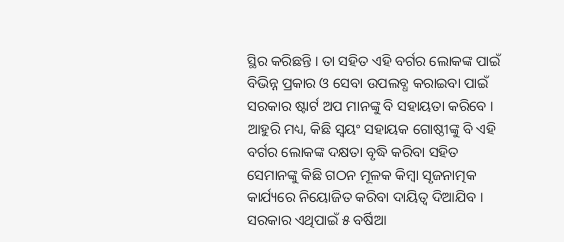ସ୍ଥିର କରିଛନ୍ତି । ତା ସହିତ ଏହି ବର୍ଗର ଲୋକଙ୍କ ପାଇଁ ବିଭିନ୍ନ ପ୍ରକାର ଓ ସେବା ଉପଲବ୍ଧ କରାଇବା ପାଇଁ ସରକାର ଷ୍ଟାର୍ଟ ଅପ ମାନଙ୍କୁ ବି ସହାୟତା କରିବେ । ଆହୁରି ମଧ୍ୟ, କିଛି ସ୍ୱୟଂ ସହାୟକ ଗୋଷ୍ଠୀଙ୍କୁ ବି ଏହି ବର୍ଗର ଲୋକଙ୍କ ଦକ୍ଷତା ବୃଦ୍ଧି କରିବା ସହିତ ସେମାନଙ୍କୁ କିଛି ଗଠନ ମୂଳକ କିମ୍ବା ସୃଜନାତ୍ମକ କାର୍ଯ୍ୟରେ ନିୟୋଜିତ କରିବା ଦାୟିତ୍ୱ ଦିଆଯିବ । ସରକାର ଏଥିପାଇଁ ୫ ବର୍ଷିଆ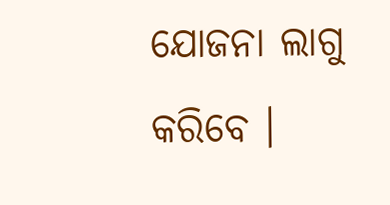ଯୋଜନା ଲାଗୁ କରିବେ ।